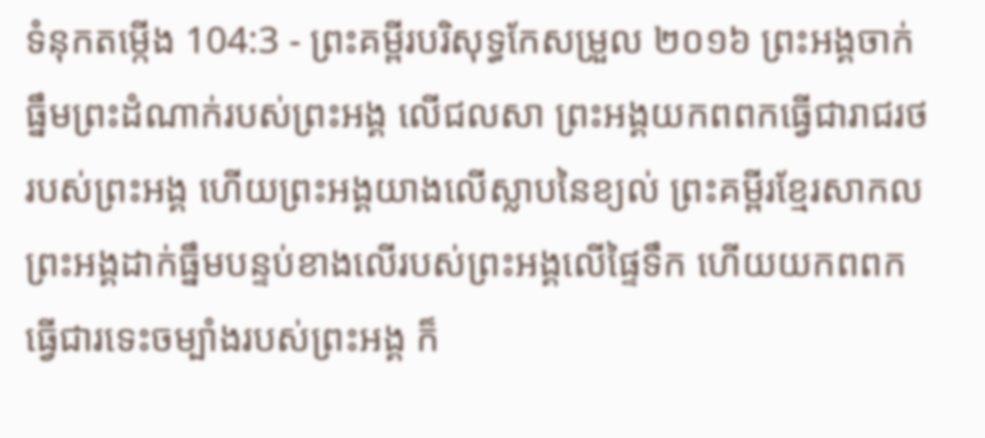ទំនុកតម្កើង 104:3 - ព្រះគម្ពីរបរិសុទ្ធកែសម្រួល ២០១៦ ព្រះអង្គចាក់ធ្នឹមព្រះដំណាក់របស់ព្រះអង្គ លើជលសា ព្រះអង្គយកពពកធ្វើជារាជរថរបស់ព្រះអង្គ ហើយព្រះអង្គយាងលើស្លាបនៃខ្យល់ ព្រះគម្ពីរខ្មែរសាកល ព្រះអង្គដាក់ធ្នឹមបន្ទប់ខាងលើរបស់ព្រះអង្គលើផ្ទៃទឹក ហើយយកពពកធ្វើជារទេះចម្បាំងរបស់ព្រះអង្គ ក៏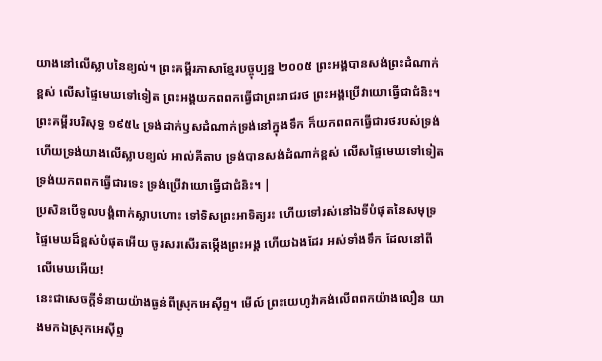យាងនៅលើស្លាបនៃខ្យល់។ ព្រះគម្ពីរភាសាខ្មែរបច្ចុប្បន្ន ២០០៥ ព្រះអង្គបានសង់ព្រះដំណាក់ខ្ពស់ លើសផ្ទៃមេឃទៅទៀត ព្រះអង្គយកពពកធ្វើជាព្រះរាជរថ ព្រះអង្គប្រើវាយោធ្វើជាជំនិះ។ ព្រះគម្ពីរបរិសុទ្ធ ១៩៥៤ ទ្រង់ដាក់ឫសដំណាក់ទ្រង់នៅក្នុងទឹក ក៏យកពពកធ្វើជារថរបស់ទ្រង់ ហើយទ្រង់យាងលើស្លាបខ្យល់ អាល់គីតាប ទ្រង់បានសង់ដំណាក់ខ្ពស់ លើសផ្ទៃមេឃទៅទៀត ទ្រង់យកពពកធ្វើជារទេះ ទ្រង់ប្រើវាយោធ្វើជាជំនិះ។ |
ប្រសិនបើទូលបង្គំពាក់ស្លាបហោះ ទៅទិសព្រះអាទិត្យរះ ហើយទៅរស់នៅឯទីបំផុតនៃសមុទ្រ
ផ្ទៃមេឃដ៏ខ្ពស់បំផុតអើយ ចូរសរសើរតម្កើងព្រះអង្គ ហើយឯងដែរ អស់ទាំងទឹក ដែលនៅពីលើមេឃអើយ!
នេះជាសេចក្ដីទំនាយយ៉ាងធ្ងន់ពីស្រុកអេស៊ីព្ទ។ មើល៍ ព្រះយេហូវ៉ាគង់លើពពកយ៉ាងលឿន យាងមកឯស្រុកអេស៊ីព្ទ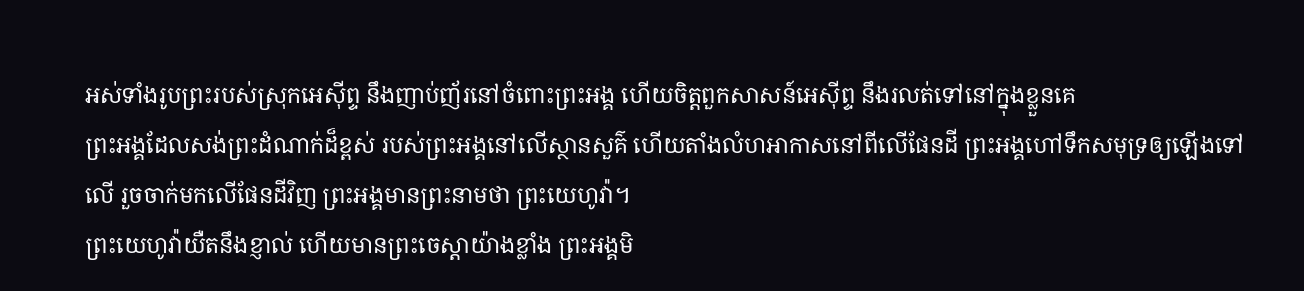អស់ទាំងរូបព្រះរបស់ស្រុកអេស៊ីព្ទ នឹងញាប់ញ័រនៅចំពោះព្រះអង្គ ហើយចិត្តពួកសាសន៍អេស៊ីព្ទ នឹងរលត់ទៅនៅក្នុងខ្លួនគេ
ព្រះអង្គដែលសង់ព្រះដំណាក់ដ៏ខ្ពស់ របស់ព្រះអង្គនៅលើស្ថានសួគ៌ ហើយតាំងលំហអាកាសនៅពីលើផែនដី ព្រះអង្គហៅទឹកសមុទ្រឲ្យឡើងទៅលើ រួចចាក់មកលើផែនដីវិញ ព្រះអង្គមានព្រះនាមថា ព្រះយេហូវ៉ា។
ព្រះយេហូវ៉ាយឺតនឹងខ្ញាល់ ហើយមានព្រះចេស្តាយ៉ាងខ្លាំង ព្រះអង្គមិ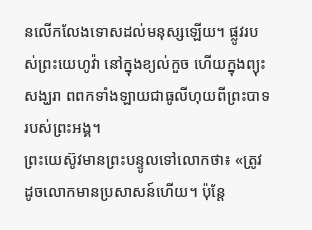នលើកលែងទោសដល់មនុស្សឡើយ។ ផ្លូវរបស់ព្រះយេហូវ៉ា នៅក្នុងខ្យល់កួច ហើយក្នុងព្យុះសង្ឃរា ពពកទាំងឡាយជាធូលីហុយពីព្រះបាទរបស់ព្រះអង្គ។
ព្រះយេស៊ូវមានព្រះបន្ទូលទៅលោកថា៖ «ត្រូវដូចលោកមានប្រសាសន៍ហើយ។ ប៉ុន្តែ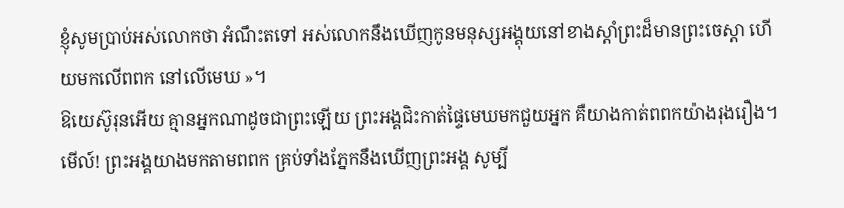ខ្ញុំសូមប្រាប់អស់លោកថា អំណឹះតទៅ អស់លោកនឹងឃើញកូនមនុស្សអង្គុយនៅខាងស្តាំព្រះដ៏មានព្រះចេស្តា ហើយមកលើពពក នៅលើមេឃ »។
ឱយេស៊ូរុនអើយ គ្មានអ្នកណាដូចជាព្រះឡើយ ព្រះអង្គជិះកាត់ផ្ទៃមេឃមកជួយអ្នក គឺយាងកាត់ពពកយ៉ាងរុងរឿង។
មើល៍! ព្រះអង្គយាងមកតាមពពក គ្រប់ទាំងភ្នែកនឹងឃើញព្រះអង្គ សូម្បី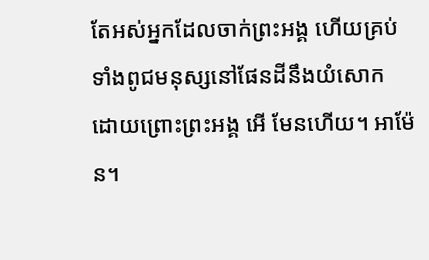តែអស់អ្នកដែលចាក់ព្រះអង្គ ហើយគ្រប់ទាំងពូជមនុស្សនៅផែនដីនឹងយំសោក ដោយព្រោះព្រះអង្គ អើ មែនហើយ។ អាម៉ែន។